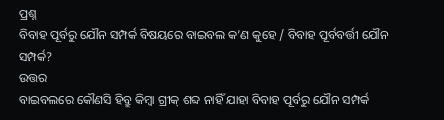ପ୍ରଶ୍ନ
ବିବାହ ପୂର୍ବରୁ ଯୌନ ସମ୍ପର୍କ ବିଷୟରେ ବାଇବଲ କ’ଣ କୁହେ / ବିବାହ ପୂର୍ବବର୍ତ୍ତୀ ଯୌନ ସମ୍ପର୍କ?
ଉତ୍ତର
ବାଇବଲରେ କୌଣସି ହିବ୍ରୁ କିମ୍ବା ଗ୍ରୀକ୍ ଶବ୍ଦ ନାହିଁ ଯାହା ବିବାହ ପୂର୍ବରୁ ଯୌନ ସମ୍ପର୍କ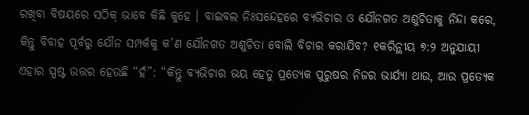ରଖିବା ବିଷୟରେ ସଠିକ୍ ଭାବେ କିଛି କୁହେ । ବାଇବଲ ନିଃସନ୍ଦେହରେ ବ୍ୟଭିଚାର ଓ ଯୌନଗତ ଅଶୁଚିତାକୁ ନିନ୍ଦା କରେ, କିନ୍ତୁ ବିବାହ ପୂର୍ବରୁ ଯୌନ ସମ୍ପର୍କକୁ କ’ଣ ଯୌନଗତ ଅଶୁଚିତା ବୋଲି ବିଚାର କରାଯିବ? ୧କରିନ୍ଥୀୟ ୭:୨ ଅନୁଯାୟୀ ଏହାର ସ୍ପଷ୍ଟ ଉତ୍ତର ହେଉଛି “ହଁ”: “କିନ୍ତୁ ବ୍ୟଭିଚାର ଭୟ ହେତୁ ପ୍ରତ୍ୟେକ ପୁରୁଷର ନିଜର ଭାର୍ଯ୍ୟା ଥାଉ, ଆଉ ପ୍ରତ୍ୟେକ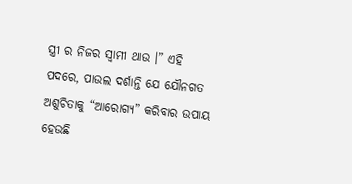ସ୍ତ୍ରୀ ର ନିଜର ସ୍ଵାମୀ ଥାଉ ।” ଏହି ପଦରେ, ପାଉଲ ଦର୍ଶାନ୍ତି ଯେ ଯୌନଗତ ଅଶୁଚିତାକୁ “ଆରୋଗ୍ୟ” କରିବାର ଉପାୟ ହେଉଛି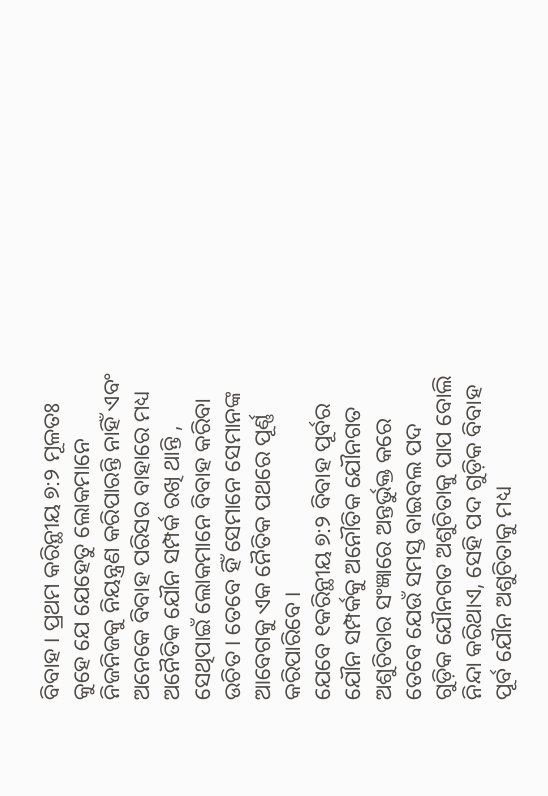ବିବାହ । ପ୍ରଥମ କରିନ୍ଥୀୟ ୭:୨ ମୂଳତଃ କୁହେ ଯେ ଯେହେତୁ ଲୋକମାନେ ନିଜନିଜକୁ ନିୟନ୍ତ୍ରଣ କରିପାରନ୍ତି ନାହିଁ ଏବଂ ଅନେକେ ବିବାହ ପରିସର ବାହାରେ ମଧ୍ୟ ଅନୈତିକ ଯୌନ ସମ୍ପର୍କ ରଖି ଥାନ୍ତି , ସେଥିପାଇଁ ଲୋକମାନେ ବିବାହ କରିବା ଉଚିତ । ତେବେ ହିଁ ସେମାନେ ସେମାନଙ୍କ ଆବେଗକୁ ଏକ ନୈତିକ ପଥରେ ପୂର୍ଣ୍ଣ କରିପାରିବେ ।
ଯେବେ ୧କରିନ୍ଥୀୟ ୭:୨ ବିବାହ ପୂର୍ବର ଯୌନ ସମ୍ପର୍କକୁ ଅନୌତିକ ଯୌନଗତ ଅଶୁଚିତାର ସଂଜ୍ଞାରେ ଅନ୍ତର୍ଭୁକ୍ତ କରେ ତେବେ ଯେଉଁ ସମସ୍ତ ବାଇବଲ ପଦ ଗୁଡ଼ିକ ଯୌନଗତ ଅଶୁଚିତାକୁ ପାପ ବୋଲି ନିନ୍ଦା କରିଥାଏ, ସେହି ପଦ ଗୁଡ଼ିକ ବିବାହ ପୂର୍ବ ଯୌନ ଅଶୁଚିତାକୁ ମଧ୍ୟ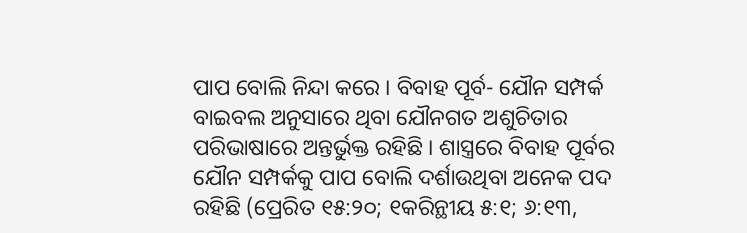ପାପ ବୋଲି ନିନ୍ଦା କରେ । ବିବାହ ପୂର୍ବ- ଯୌନ ସମ୍ପର୍କ ବାଇବଲ ଅନୁସାରେ ଥିବା ଯୌନଗତ ଅଶୁଚିତାର ପରିଭାଷାରେ ଅନ୍ତର୍ଭୁକ୍ତ ରହିଛି । ଶାସ୍ତ୍ରରେ ବିବାହ ପୂର୍ବର ଯୌନ ସମ୍ପର୍କକୁ ପାପ ବୋଲି ଦର୍ଶାଉଥିବା ଅନେକ ପଦ ରହିଛି (ପ୍ରେରିତ ୧୫:୨୦; ୧କରିନ୍ଥୀୟ ୫:୧; ୬:୧୩,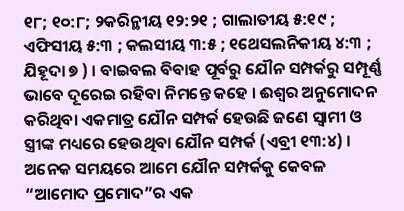୧୮; ୧୦:୮; ୨କରିନ୍ଥୀୟ ୧୨:୨୧ ; ଗାଲାତୀୟ ୫:୧୯ ; ଏଫିସୀୟ ୫:୩ ; କଲସୀୟ ୩:୫ ; ୧ଥେସଲନିକୀୟ ୪:୩ ; ଯିହୂଦା ୭ ) । ବାଇବଲ ବିବାହ ପୂର୍ବରୁ ଯୌନ ସମ୍ପର୍କରୁ ସମ୍ପୂର୍ଣ୍ଣ ଭାବେ ଦୂରେଇ ରହିବା ନିମନ୍ତେ କହେ । ଈଶ୍ଵର ଅନୁମୋଦନ କରିଥିବା ଏକମାତ୍ର ଯୌନ ସମ୍ପର୍କ ହେଉଛି ଜଣେ ସ୍ଵାମୀ ଓ ସ୍ତ୍ରୀଙ୍କ ମଧ୍ୟରେ ହେଉଥିବା ଯୌନ ସମ୍ପର୍କ (ଏବ୍ରୀ ୧୩:୪) ।
ଅନେକ ସମୟରେ ଆମେ ଯୌନ ସମ୍ପର୍କକୁ କେବଳ “ଆମୋଦ ପ୍ରମୋଦ”ର ଏକ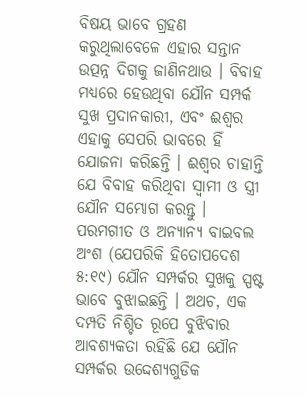ବିଷୟ ଭାବେ ଗ୍ରହଣ କରୁଥିଲାବେଳେ ଏହାର ସନ୍ତାନ ଉତ୍ପନ୍ନ ଦିଗକୁ ଜାଣିନଥାଉ । ବିବାହ ମଧ୍ୟରେ ହେଉଥିବା ଯୌନ ସମ୍ପର୍କ ସୁଖ ପ୍ରଦାନକାରୀ, ଏବଂ ଈଶ୍ଵର ଏହାକୁ ସେପରି ଭାବରେ ହିଁ ଯୋଜନା କରିଛନ୍ତି । ଈଶ୍ଵର ଚାହାନ୍ତି ଯେ ବିବାହ କରିଥିବା ସ୍ଵାମୀ ଓ ସ୍ତ୍ରୀ ଯୌନ ସମ୍ଭୋଗ କରନ୍ତୁ । ପରମଗୀତ ଓ ଅନ୍ୟାନ୍ୟ ବାଇବଲ ଅଂଶ (ଯେପରିକି ହିତୋପଦେଶ ୫:୧୯) ଯୌନ ସମ୍ପର୍କର ସୁଖକୁ ସ୍ପଷ୍ଟ ଭାବେ ବୁଝାଇଛନ୍ତି । ଅଥଚ, ଏକ ଦମ୍ପତି ନିଶ୍ଚିତ ରୂପେ ବୁଝିବାର ଆବଶ୍ୟକତା ରହିଛି ଯେ ଯୌନ ସମ୍ପର୍କର ଉଦ୍ଦେଶ୍ୟଗୁଡିକ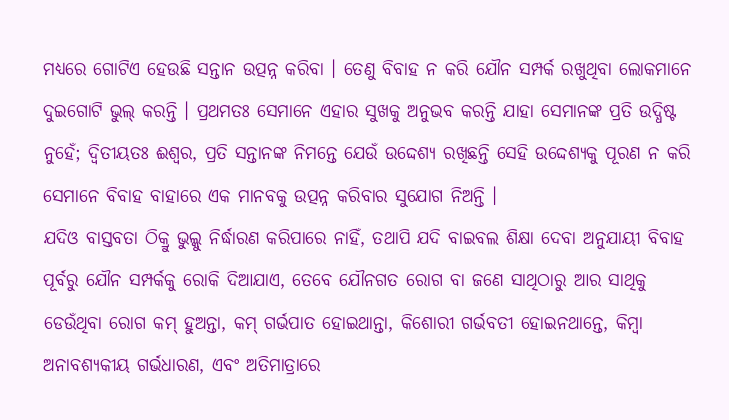ମଧ୍ୟରେ ଗୋଟିଏ ହେଉଛି ସନ୍ତାନ ଉତ୍ପନ୍ନ କରିବା । ତେଣୁ ବିବାହ ନ କରି ଯୌନ ସମ୍ପର୍କ ରଖୁଥିବା ଲୋକମାନେ ଦୁଇଗୋଟି ଭୁଲ୍ କରନ୍ତି । ପ୍ରଥମତଃ ସେମାନେ ଏହାର ସୁଖକୁ ଅନୁଭବ କରନ୍ତି ଯାହା ସେମାନଙ୍କ ପ୍ରତି ଉଦ୍ଧିଷ୍ଟ ନୁହେଁ; ଦ୍ଵିତୀୟତଃ ଈଶ୍ଵର, ପ୍ରତି ସନ୍ତାନଙ୍କ ନିମନ୍ତେ ଯେଉଁ ଉଦ୍ଦେଶ୍ୟ ରଖିଛନ୍ତି ସେହି ଉଦ୍ଦେଶ୍ୟକୁ ପୂରଣ ନ କରି ସେମାନେ ବିବାହ ବାହାରେ ଏକ ମାନବକୁ ଉତ୍ପନ୍ନ କରିବାର ସୁଯୋଗ ନିଅନ୍ତି ।
ଯଦିଓ ବାସ୍ତବତା ଠିକ୍ରୁ ଭୁଲ୍କୁ ନିର୍ଦ୍ଧାରଣ କରିପାରେ ନାହିଁ, ତଥାପି ଯଦି ବାଇବଲ ଶିକ୍ଷା ଦେବା ଅନୁଯାୟୀ ବିବାହ ପୂର୍ବରୁ ଯୌନ ସମ୍ପର୍କକୁ ରୋକି ଦିଆଯାଏ, ତେବେ ଯୌନଗତ ରୋଗ ବା ଜଣେ ସାଥିଠାରୁ ଆର ସାଥିକୁ ଡେଉଁଥିବା ରୋଗ କମ୍ ହୁଅନ୍ତା, କମ୍ ଗର୍ଭପାତ ହୋଇଥାନ୍ତା, କିଶୋରୀ ଗର୍ଭବତୀ ହୋଇନଥାନ୍ତେ, କିମ୍ବା ଅନାବଶ୍ୟକୀୟ ଗର୍ଭଧାରଣ, ଏବଂ ଅତିମାତ୍ରାରେ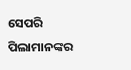ସେପରି ପିଲାମାନଙ୍କର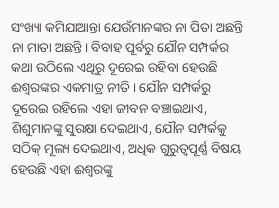ସଂଖ୍ୟା କମିଯାଆନ୍ତା ଯେଉଁମାନଙ୍କର ନା ପିତା ଅଛନ୍ତି ନା ମାତା ଅଛନ୍ତି। ବିବାହ ପୂର୍ବରୁ ଯୌନ ସମ୍ପର୍କର କଥା ଉଠିଲେ ଏଥିରୁ ଦୂରେଇ ରହିବା ହେଉଛି ଈଶ୍ଵରଙ୍କର ଏକମାତ୍ର ନୀତି । ଯୌନ ସମ୍ପର୍କରୁ ଦୂରେଇ ରହିଲେ ଏହା ଜୀବନ ବଞ୍ଚାଇଥାଏ, ଶିଶୁମାନଙ୍କୁ ସୁରକ୍ଷା ଦେଇଥାଏ, ଯୌନ ସମ୍ପର୍କକୁ ସଠିକ୍ ମୂଲ୍ୟ ଦେଇଥାଏ, ଅଧିକ ଗୁରୁତ୍ଵପୂର୍ଣ୍ଣ ବିଷୟ ହେଉଛି ଏହା ଈଶ୍ଵରଙ୍କୁ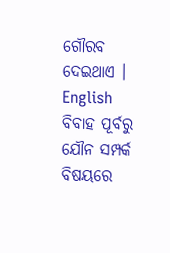ଗୌରବ ଦେଇଥାଏ ।
English
ବିବାହ ପୂର୍ବରୁ ଯୌନ ସମ୍ପର୍କ ବିଷୟରେ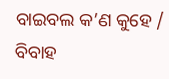ବାଇବଲ କ’ଣ କୁହେ / ବିବାହ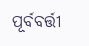ପୂର୍ବବର୍ତ୍ତୀ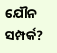ଯୌନ ସମ୍ପର୍କ?